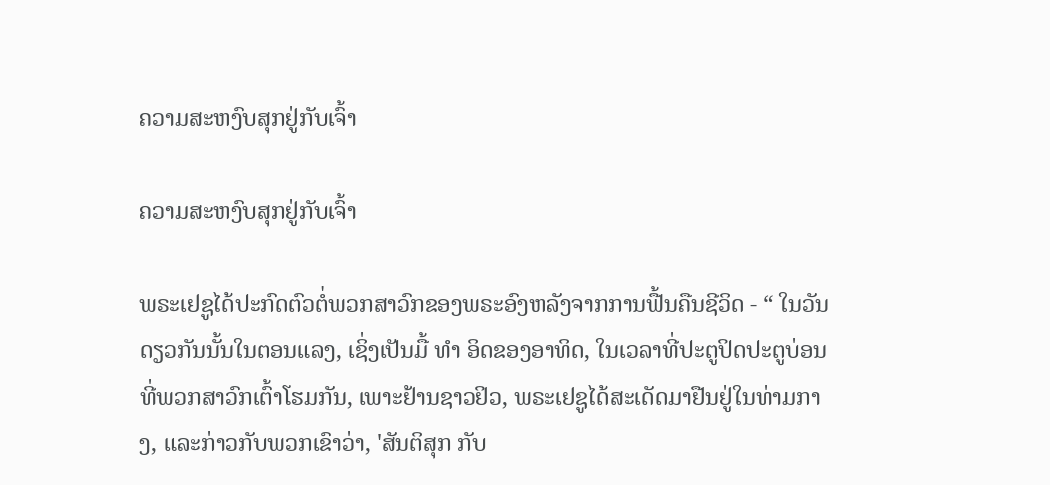ຄວາມສະຫງົບສຸກຢູ່ກັບເຈົ້າ

ຄວາມສະຫງົບສຸກຢູ່ກັບເຈົ້າ

ພຣະເຢຊູໄດ້ປະກົດຕົວຕໍ່ພວກສາວົກຂອງພຣະອົງຫລັງຈາກການຟື້ນຄືນຊີວິດ - “ ໃນວັນດຽວກັນນັ້ນໃນຕອນແລງ, ເຊິ່ງເປັນມື້ ທຳ ອິດຂອງອາທິດ, ໃນເວລາທີ່ປະຕູປິດປະຕູບ່ອນທີ່ພວກສາວົກເຕົ້າໂຮມກັນ, ເພາະຢ້ານຊາວຢິວ, ພຣະເຢຊູໄດ້ສະເດັດມາຢືນຢູ່ໃນທ່າມກາງ, ແລະກ່າວກັບພວກເຂົາວ່າ, 'ສັນຕິສຸກ ກັບ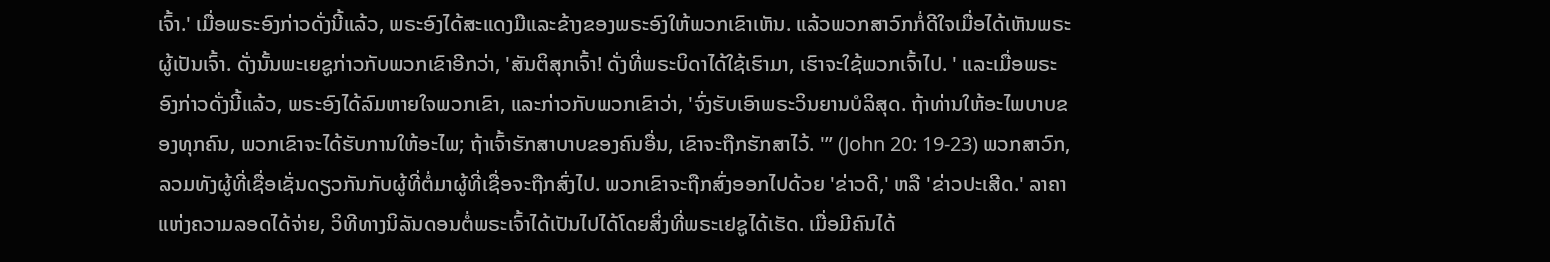ເຈົ້າ.' ເມື່ອພຣະອົງກ່າວດັ່ງນີ້ແລ້ວ, ພຣະອົງໄດ້ສະແດງມືແລະຂ້າງຂອງພຣະອົງໃຫ້ພວກເຂົາເຫັນ. ແລ້ວພວກສາວົກກໍ່ດີໃຈເມື່ອໄດ້ເຫັນພຣະຜູ້ເປັນເຈົ້າ. ດັ່ງນັ້ນພະເຍຊູກ່າວກັບພວກເຂົາອີກວ່າ, 'ສັນຕິສຸກເຈົ້າ! ດັ່ງທີ່ພຣະບິດາໄດ້ໃຊ້ເຮົາມາ, ເຮົາຈະໃຊ້ພວກເຈົ້າໄປ. ' ແລະເມື່ອພຣະອົງກ່າວດັ່ງນີ້ແລ້ວ, ພຣະອົງໄດ້ລົມຫາຍໃຈພວກເຂົາ, ແລະກ່າວກັບພວກເຂົາວ່າ, 'ຈົ່ງຮັບເອົາພຣະວິນຍານບໍລິສຸດ. ຖ້າທ່ານໃຫ້ອະໄພບາບຂອງທຸກຄົນ, ພວກເຂົາຈະໄດ້ຮັບການໃຫ້ອະໄພ; ຖ້າເຈົ້າຮັກສາບາບຂອງຄົນອື່ນ, ເຂົາຈະຖືກຮັກສາໄວ້. '” (John 20: 19-23) ພວກສາວົກ, ລວມທັງຜູ້ທີ່ເຊື່ອເຊັ່ນດຽວກັນກັບຜູ້ທີ່ຕໍ່ມາຜູ້ທີ່ເຊື່ອຈະຖືກສົ່ງໄປ. ພວກເຂົາຈະຖືກສົ່ງອອກໄປດ້ວຍ 'ຂ່າວດີ,' ຫລື 'ຂ່າວປະເສີດ.' ລາຄາແຫ່ງຄວາມລອດໄດ້ຈ່າຍ, ວິທີທາງນິລັນດອນຕໍ່ພຣະເຈົ້າໄດ້ເປັນໄປໄດ້ໂດຍສິ່ງທີ່ພຣະເຢຊູໄດ້ເຮັດ. ເມື່ອມີຄົນໄດ້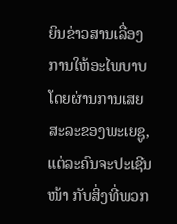ຍິນຂ່າວສານເລື່ອງການໃຫ້ອະໄພບາບໂດຍຜ່ານການເສຍສະລະຂອງພະເຍຊູ, ແຕ່ລະຄົນຈະປະເຊີນ ໜ້າ ກັບສິ່ງທີ່ພວກ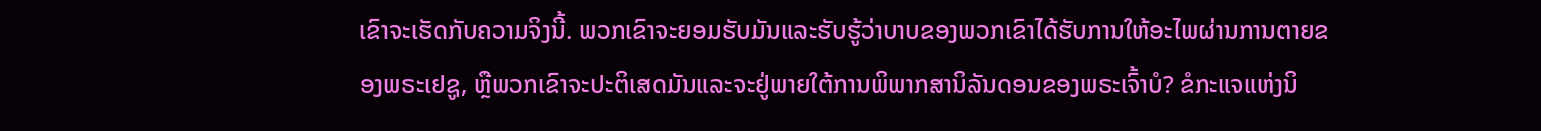ເຂົາຈະເຮັດກັບຄວາມຈິງນີ້. ພວກເຂົາຈະຍອມຮັບມັນແລະຮັບຮູ້ວ່າບາບຂອງພວກເຂົາໄດ້ຮັບການໃຫ້ອະໄພຜ່ານການຕາຍຂອງພຣະເຢຊູ, ຫຼືພວກເຂົາຈະປະຕິເສດມັນແລະຈະຢູ່ພາຍໃຕ້ການພິພາກສານິລັນດອນຂອງພຣະເຈົ້າບໍ? ຂໍກະແຈແຫ່ງນິ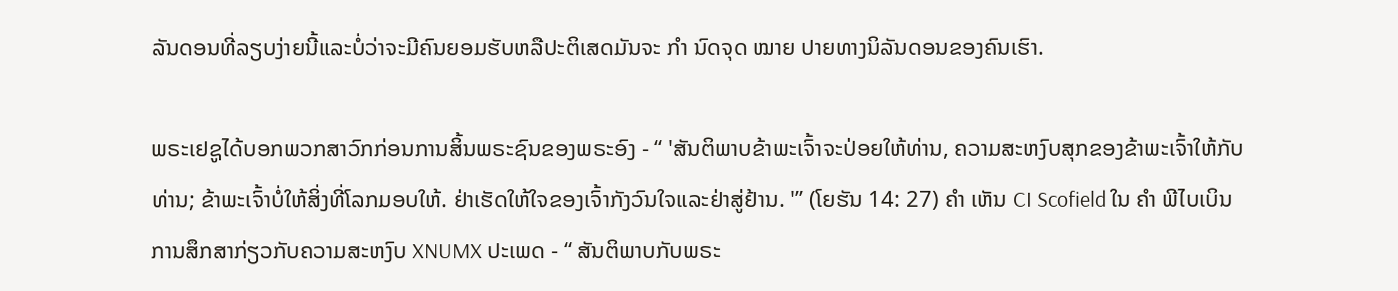ລັນດອນທີ່ລຽບງ່າຍນີ້ແລະບໍ່ວ່າຈະມີຄົນຍອມຮັບຫລືປະຕິເສດມັນຈະ ກຳ ນົດຈຸດ ໝາຍ ປາຍທາງນິລັນດອນຂອງຄົນເຮົາ.

ພຣະເຢຊູໄດ້ບອກພວກສາວົກກ່ອນການສິ້ນພຣະຊົນຂອງພຣະອົງ - “ 'ສັນຕິພາບຂ້າພະເຈົ້າຈະປ່ອຍໃຫ້ທ່ານ, ຄວາມສະຫງົບສຸກຂອງຂ້າພະເຈົ້າໃຫ້ກັບທ່ານ; ຂ້າພະເຈົ້າບໍ່ໃຫ້ສິ່ງທີ່ໂລກມອບໃຫ້. ຢ່າເຮັດໃຫ້ໃຈຂອງເຈົ້າກັງວົນໃຈແລະຢ່າສູ່ຢ້ານ. '” (ໂຍຮັນ 14: 27) ຄຳ ເຫັນ CI Scofield ໃນ ຄຳ ພີໄບເບິນການສຶກສາກ່ຽວກັບຄວາມສະຫງົບ XNUMX ປະເພດ - “ ສັນຕິພາບກັບພຣະ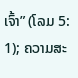ເຈົ້າ” (ໂລມ 5: 1); ຄວາມສະ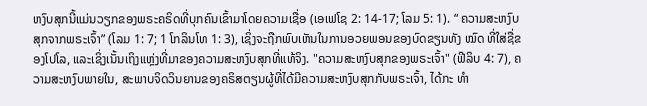ຫງົບສຸກນີ້ແມ່ນວຽກຂອງພຣະຄຣິດທີ່ບຸກຄົນເຂົ້າມາໂດຍຄວາມເຊື່ອ (ເອເຟໂຊ 2: 14-17; ໂລມ 5: 1). “ ຄວາມສະຫງົບສຸກຈາກພຣະເຈົ້າ” (ໂລມ 1: 7; 1 ໂກລິນໂທ 1: 3), ເຊິ່ງຈະຖືກພົບເຫັນໃນການອວຍພອນຂອງບົດຂຽນທັງ ໝົດ ທີ່ໃສ່ຊື່ຂອງໂປໂລ, ແລະເຊິ່ງເນັ້ນເຖິງແຫຼ່ງທີ່ມາຂອງຄວາມສະຫງົບສຸກທີ່ແທ້ຈິງ. "ຄວາມສະຫງົບສຸກຂອງພຣະເຈົ້າ" (ຟີລິບ 4: 7), ຄວາມສະຫງົບພາຍໃນ, ສະພາບຈິດວິນຍານຂອງຄຣິສຕຽນຜູ້ທີ່ໄດ້ມີຄວາມສະຫງົບສຸກກັບພຣະເຈົ້າ, ໄດ້ກະ ທຳ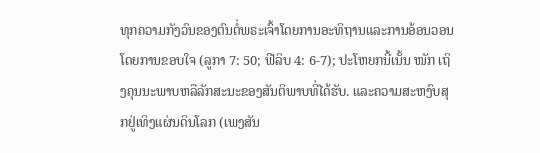ທຸກຄວາມກັງວົນຂອງຕົນຕໍ່ພຣະເຈົ້າໂດຍການອະທິຖານແລະການອ້ອນວອນໂດຍການຂອບໃຈ (ລູກາ 7: 50; ຟີລິບ 4: 6-7); ປະໂຫຍກນີ້ເນັ້ນ ໜັກ ເຖິງຄຸນນະພາບຫລືລັກສະນະຂອງສັນຕິພາບທີ່ໄດ້ຮັບ. ແລະຄວາມສະຫງົບສຸກຢູ່ເທິງແຜ່ນດິນໂລກ (ເພງສັນ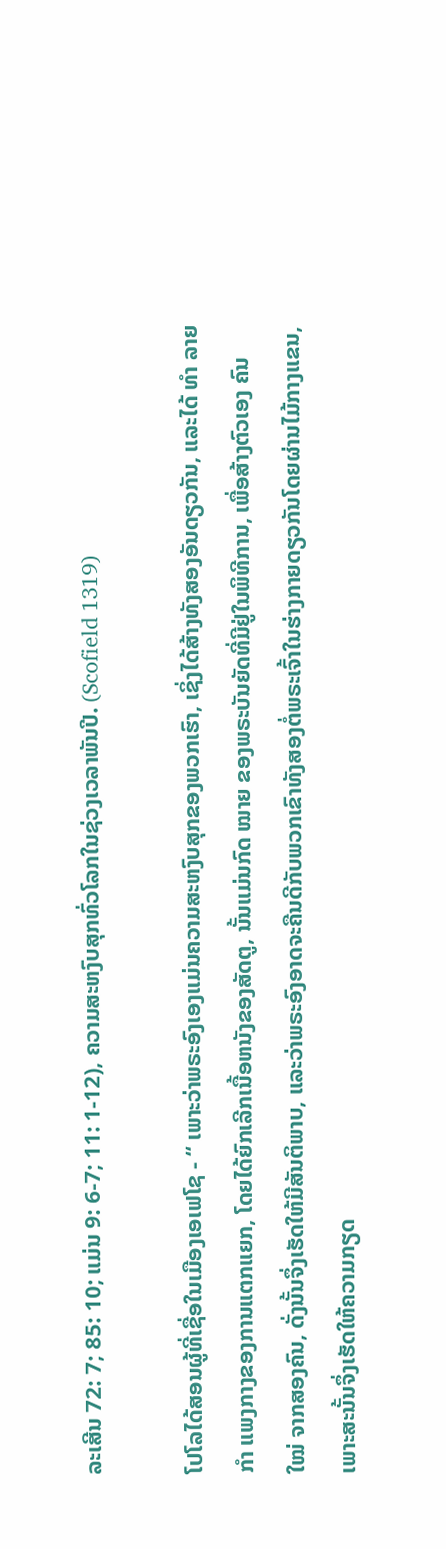ລະເສີນ 72: 7; 85: 10; ແມ່ນ 9: 6-7; 11: 1-12), ຄວາມສະຫງົບສຸກທົ່ວໂລກໃນຊ່ວງເວລາພັນປີ. (Scofield 1319)

ໂປໂລໄດ້ສອນຜູ້ທີ່ເຊື່ອໃນເມືອງເອເຟໂຊ - “ ເພາະວ່າພຣະອົງເອງແມ່ນຄວາມສະຫງົບສຸກຂອງພວກເຮົາ, ເຊິ່ງໄດ້ສ້າງທັງສອງອັນດຽວກັນ, ແລະໄດ້ ທຳ ລາຍ ກຳ ແພງກາງຂອງການແຕກແຍກ, ໂດຍໄດ້ຍົກເລີກເນື້ອຫນັງຂອງສັດຕູ, ນັ້ນແມ່ນກົດ ໝາຍ ຂອງພຣະບັນຍັດທີ່ມີຢູ່ໃນພິທີການ, ເພື່ອສ້າງຕົວເອງ ຄົນ ໃໝ່ ຈາກສອງຄົນ, ດັ່ງນັ້ນຈຶ່ງເຮັດໃຫ້ມີສັນຕິພາບ, ແລະວ່າພຣະອົງອາດຈະຄືນດີກັບພວກເຂົາທັງສອງຕໍ່ພຣະເຈົ້າໃນຮ່າງກາຍດຽວກັນໂດຍຜ່ານໄມ້ກາງແຂນ, ເພາະສະນັ້ນຈຶ່ງເຮັດໃຫ້ຄວາມກຽດ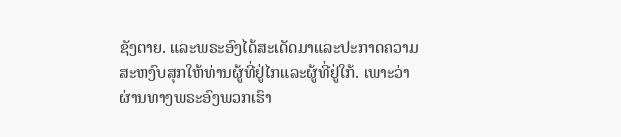ຊັງຕາຍ. ແລະພຣະອົງໄດ້ສະເດັດມາແລະປະກາດຄວາມສະຫງົບສຸກໃຫ້ທ່ານຜູ້ທີ່ຢູ່ໄກແລະຜູ້ທີ່ຢູ່ໃກ້. ເພາະວ່າຜ່ານທາງພຣະອົງພວກເຮົາ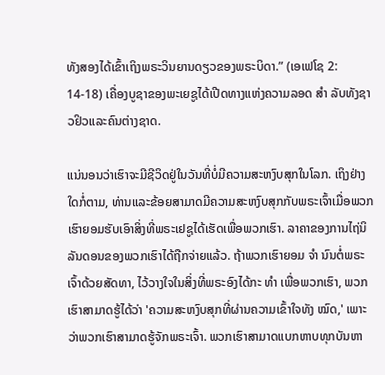ທັງສອງໄດ້ເຂົ້າເຖິງພຣະວິນຍານດຽວຂອງພຣະບິດາ.” (ເອເຟໂຊ 2: 14-18) ເຄື່ອງບູຊາຂອງພະເຍຊູໄດ້ເປີດທາງແຫ່ງຄວາມລອດ ສຳ ລັບທັງຊາວຢິວແລະຄົນຕ່າງຊາດ.

ແນ່ນອນວ່າເຮົາຈະມີຊີວິດຢູ່ໃນວັນທີ່ບໍ່ມີຄວາມສະຫງົບສຸກໃນໂລກ. ເຖິງຢ່າງໃດກໍ່ຕາມ, ທ່ານແລະຂ້ອຍສາມາດມີຄວາມສະຫງົບສຸກກັບພຣະເຈົ້າເມື່ອພວກເຮົາຍອມຮັບເອົາສິ່ງທີ່ພຣະເຢຊູໄດ້ເຮັດເພື່ອພວກເຮົາ. ລາຄາຂອງການໄຖ່ນິລັນດອນຂອງພວກເຮົາໄດ້ຖືກຈ່າຍແລ້ວ. ຖ້າພວກເຮົາຍອມ ຈຳ ນົນຕໍ່ພຣະເຈົ້າດ້ວຍສັດທາ, ໄວ້ວາງໃຈໃນສິ່ງທີ່ພຣະອົງໄດ້ກະ ທຳ ເພື່ອພວກເຮົາ, ພວກເຮົາສາມາດຮູ້ໄດ້ວ່າ 'ຄວາມສະຫງົບສຸກທີ່ຜ່ານຄວາມເຂົ້າໃຈທັງ ໝົດ,' ເພາະວ່າພວກເຮົາສາມາດຮູ້ຈັກພຣະເຈົ້າ. ພວກເຮົາສາມາດແບກຫາບທຸກບັນຫາ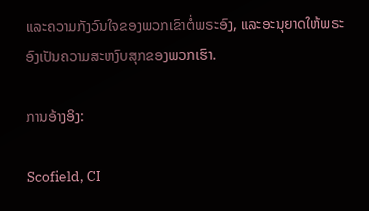ແລະຄວາມກັງວົນໃຈຂອງພວກເຂົາຕໍ່ພຣະອົງ, ແລະອະນຸຍາດໃຫ້ພຣະອົງເປັນຄວາມສະຫງົບສຸກຂອງພວກເຮົາ.

ການອ້າງອິງ:

Scofield, CI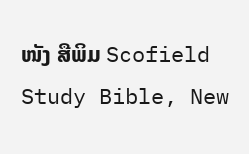ໜັງ ສືພິມ Scofield Study Bible, New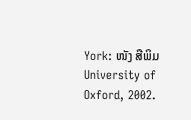York: ໜັງ ສືພິມ University of Oxford, 2002.